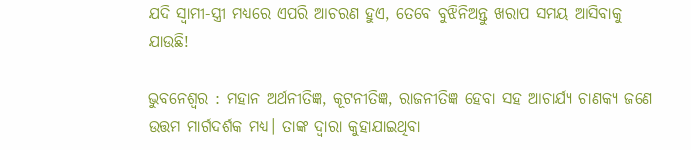ଯଦି ସ୍ୱାମୀ-ସ୍ତ୍ରୀ ମଧ୍ୟରେ ଏପରି ଆଚରଣ ହୁଏ, ତେବେ ବୁଝିନିଅନ୍ତୁ ଖରାପ ସମୟ ଆସିବାକୁ ଯାଉଛି!

ଭୁବନେଶ୍ୱର : ମହାନ ଅର୍ଥନୀତିଜ୍ଞ, କୂଟନୀତିଜ୍ଞ, ରାଜନୀତିଜ୍ଞ ହେବା ସହ ଆଚାର୍ଯ୍ୟ ଚାଣକ୍ୟ ଜଣେ ଉତ୍ତମ ମାର୍ଗଦର୍ଶକ ମଧ୍ୟ। ତାଙ୍କ ଦ୍ୱାରା କୁହାଯାଇଥିବା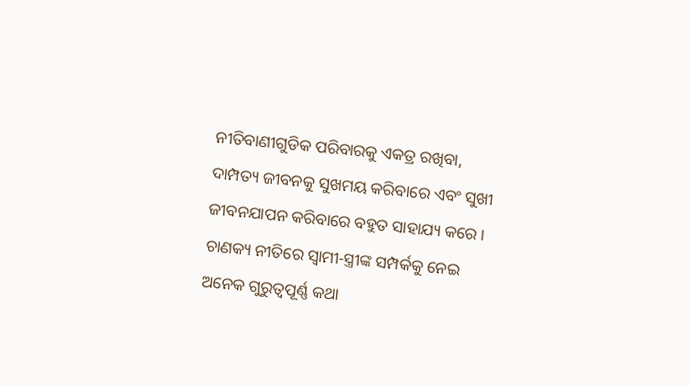ନୀତିବାଣୀଗୁଡିକ ପରିବାରକୁ ଏକତ୍ର ରଖିବା, ଦାମ୍ପତ୍ୟ ଜୀବନକୁ ସୁଖମୟ କରିବାରେ ଏବଂ ସୁଖୀ ଜୀବନଯାପନ କରିବାରେ ବହୁତ ସାହାଯ୍ୟ କରେ । ଚାଣକ୍ୟ ନୀତିରେ ସ୍ୱାମୀ-ସ୍ତ୍ରୀଙ୍କ ସମ୍ପର୍କକୁ ନେଇ ଅନେକ ଗୁରୁତ୍ୱପୂର୍ଣ୍ଣ କଥା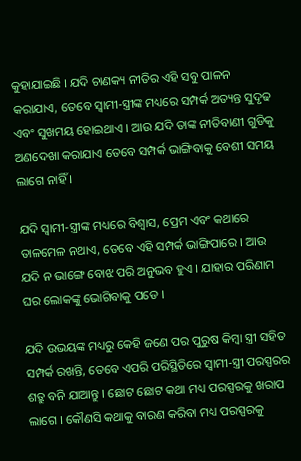କୁହାଯାଇଛି । ଯଦି ଚାଣକ୍ୟ ନୀତିର ଏହି ସବୁ ପାଳନ କରାଯାଏ, ତେବେ ସ୍ୱାମୀ-ସ୍ତ୍ରୀଙ୍କ ମଧ୍ୟରେ ସମ୍ପର୍କ ଅତ୍ୟନ୍ତ ସୁଦୃଢ ଏବଂ ସୁଖମୟ ହୋଇଥାଏ । ଆଉ ଯଦି ତାଙ୍କ ନୀତିବାଣୀ ଗୁଡିକୁ ଅଣଦେଖା କରାଯାଏ ତେବେ ସମ୍ପର୍କ ଭାଙ୍ଗିବାକୁ ବେଶୀ ସମୟ ଲାଗେ ନାହିଁ ।

ଯଦି ସ୍ୱାମୀ-ସ୍ତ୍ରୀଙ୍କ ମଧ୍ୟରେ ବିଶ୍ୱାସ, ପ୍ରେମ ଏବଂ କଥାରେ ତାଳମେଳ ନଥାଏ, ତେବେ ଏହି ସମ୍ପର୍କ ଭାଙ୍ଗିପାରେ । ଆଉ ଯଦି ନ ଭାଙ୍ଗେ ବୋଝ ପରି ଅନୁଭବ ହୁଏ । ଯାହାର ପରିଣାମ ଘର ଲୋକଙ୍କୁ ଭୋଗିବାକୁ ପଡେ ।

ଯଦି ଉଭୟଙ୍କ ମଧ୍ୟରୁ କେହି ଜଣେ ପର ପୁରୁଷ କିମ୍ବା ସ୍ତ୍ରୀ ସହିତ ସମ୍ପର୍କ ରଖନ୍ତି, ତେବେ ଏପରି ପରିସ୍ଥିତିରେ ସ୍ୱାମୀ-ସ୍ତ୍ରୀ ପରସ୍ପରର ଶତ୍ରୁ ବନି ଯାଆନ୍ତୁ । ଛୋଟ ଛୋଟ କଥା ମଧ୍ୟ ପରସ୍ପରକୁ ଖରାପ ଲାଗେ । କୌଣସି କଥାକୁ ବାରଣ କରିବା ମଧ୍ୟ ପରସ୍ପରକୁ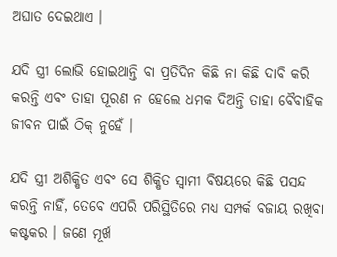ଅଘାତ ଦେଇଥାଏ ।

ଯଦି ସ୍ତ୍ରୀ ଲୋଭି ହୋଇଥାନ୍ତି ବା ପ୍ରତିଦିନ କିଛି ନା କିଛି ଦାବି କରି କରନ୍ତି ଏବଂ ତାହା ପୂରଣ ନ ହେଲେ ଧମକ ଦିଅନ୍ତି ତାହା ବୈବାହିକ ଜୀବନ ପାଇଁ ଠିକ୍ ନୁହେଁ ।

ଯଦି ସ୍ତ୍ରୀ ଅଶିକ୍ଷିତ ଏବଂ ସେ ଶିକ୍ଷିତ ସ୍ୱାମୀ ବିଷୟରେ କିଛି ପସନ୍ଦ କରନ୍ତି ନାହିଁ, ତେବେ ଏପରି ପରିସ୍ଥିତିରେ ମଧ୍ୟ ସମ୍ପର୍କ ବଜାୟ ରଖିବା କଷ୍ଟକର । ଜଣେ ମୂର୍ଖ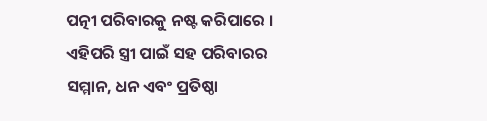ପତ୍ନୀ ପରିବାରକୁ ନଷ୍ଟ କରିପାରେ । ଏହିପରି ସ୍ତ୍ରୀ ପାଇଁ ସହ ପରିବାରର ସମ୍ମାନ, ଧନ ଏବଂ ପ୍ରତିଷ୍ଠା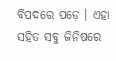ବିପଦରେ ପଡ଼େ । ଏହା ସହିତ ସବୁ ଜିନିଷରେ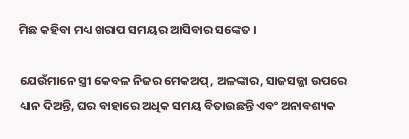ମିଛ କହିବା ମଧ୍ୟ ଖରାପ ସମୟର ଆସିବାର ସଙ୍କେତ ।

ଯେଉଁମାନେ ସ୍ତ୍ରୀ କେବଳ ନିଜର ମେକଅପ୍, ଅଳଙ୍କାର, ସାଜସଜ୍ଜା ଉପରେ ଧ୍ୟାନ ଦିଅନ୍ତି, ଘର ବାହାରେ ଅଧିକ ସମୟ ବିତାଉଛନ୍ତି ଏବଂ ଅନାବଶ୍ୟକ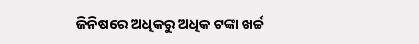ଜିନିଷରେ ଅଧିକରୁ ଅଧିକ ଟଙ୍କା ଖର୍ଚ୍ଚ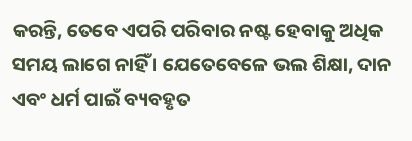କରନ୍ତି, ତେବେ ଏପରି ପରିବାର ନଷ୍ଟ ହେବାକୁ ଅଧିକ ସମୟ ଲାଗେ ନାହିଁ । ଯେତେବେଳେ ଭଲ ଶିକ୍ଷା, ଦାନ ଏବଂ ଧର୍ମ ପାଇଁ ବ୍ୟବହୃତ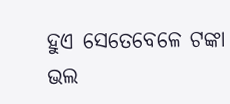ହୁଏ ସେତେବେଳେ ଟଙ୍କା ଭଲ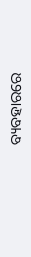ବ୍ୟବହାରରେ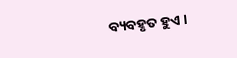ବ୍ୟବହୃତ ହୁଏ ।